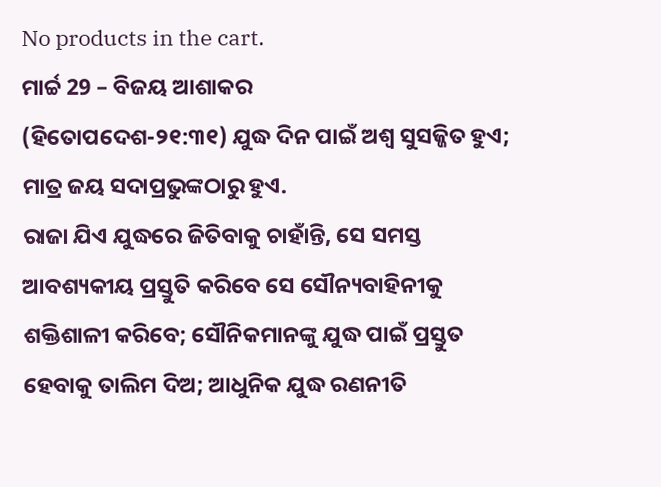No products in the cart.
ମାର୍ଚ୍ଚ 29 – ବିଜୟ ଆଶାକର
(ହିତୋପଦେଶ-୨୧:୩୧) ଯୁଦ୍ଧ ଦିନ ପାଇଁ ଅଶ୍ୱ ସୁସଜ୍ଜିତ ହୁଏ; ମାତ୍ର ଜୟ ସଦାପ୍ରଭୁଙ୍କଠାରୁ ହୁଏ.
ରାଜା ଯିଏ ଯୁଦ୍ଧରେ ଜିତିବାକୁ ଚାହାଁନ୍ତି, ସେ ସମସ୍ତ ଆବଶ୍ୟକୀୟ ପ୍ରସ୍ତୁତି କରିବେ ସେ ସୌନ୍ୟବାହିନୀକୁ ଶକ୍ତିଶାଳୀ କରିବେ; ସୌନିକମାନଙ୍କୁ ଯୁଦ୍ଧ ପାଇଁ ପ୍ରସ୍ତୁତ ହେବାକୁ ତାଲିମ ଦିଅ; ଆଧୁନିକ ଯୁଦ୍ଧ ରଣନୀତି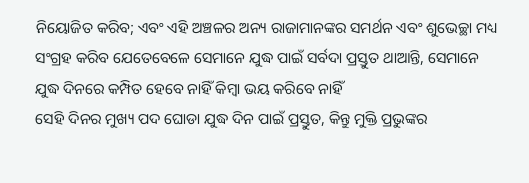ନିୟୋଜିତ କରିବ; ଏବଂ ଏହି ଅଞ୍ଚଳର ଅନ୍ୟ ରାଜାମାନଙ୍କର ସମର୍ଥନ ଏବଂ ଶୁଭେଚ୍ଛା ମଧ୍ୟ ସଂଗ୍ରହ କରିବ ଯେତେବେଳେ ସେମାନେ ଯୁଦ୍ଧ ପାଇଁ ସର୍ବଦା ପ୍ରସ୍ତୁତ ଥାଆନ୍ତି, ସେମାନେ ଯୁଦ୍ଧ ଦିନରେ କମ୍ପିତ ହେବେ ନାହିଁ କିମ୍ବା ଭୟ କରିବେ ନାହିଁ
ସେହି ଦିନର ମୁଖ୍ୟ ପଦ ଘୋଡା ଯୁଦ୍ଧ ଦିନ ପାଇଁ ପ୍ରସ୍ତୁତ, କିନ୍ତୁ ମୁକ୍ତି ପ୍ରଭୁଙ୍କର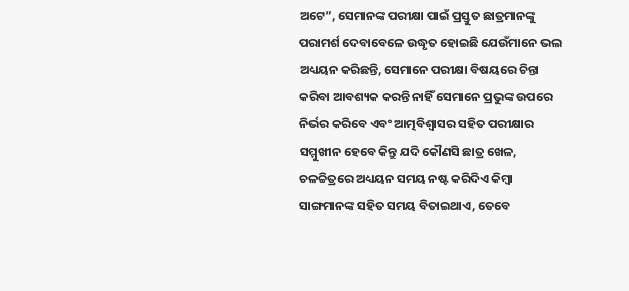ଅଟେ”, ସେମାନଙ୍କ ପରୀକ୍ଷା ପାଇଁ ପ୍ରସ୍ତୁତ ଛାତ୍ରମାନଙ୍କୁ ପରାମର୍ଶ ଦେବାବେଳେ ଉଦ୍ଧୃତ ହୋଇଛି ଯେଉଁମାନେ ଭଲ ଅଧ୍ୟୟନ କରିଛନ୍ତି, ସେମାନେ ପରୀକ୍ଷା ବିଷୟରେ ଚିନ୍ତା କରିବା ଆବଶ୍ୟକ କରନ୍ତି ନାହିଁ ସେମାନେ ପ୍ରଭୁଙ୍କ ଉପରେ ନିର୍ଭର କରିବେ ଏବଂ ଆତ୍ମବିଶ୍ୱାସର ସହିତ ପରୀକ୍ଷାର ସମ୍ମୁଖୀନ ହେବେ କିନ୍ତୁ ଯଦି କୌଣସି ଛାତ୍ର ଖେଳ, ଚଳଚ୍ଚିତ୍ରରେ ଅଧ୍ୟୟନ ସମୟ ନଷ୍ଟ କରିଦିଏ କିମ୍ବା ସାଙ୍ଗମାନଙ୍କ ସହିତ ସମୟ ବିତାଇଥାଏ, ତେବେ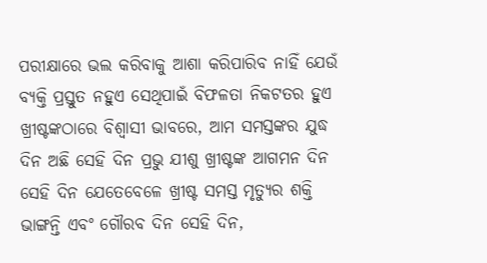ପରୀକ୍ଷାରେ ଭଲ କରିବାକୁ ଆଶା କରିପାରିବ ନାହିଁ ଯେଉଁ ବ୍ୟକ୍ତି ପ୍ରସ୍ତୁତ ନହୁଏ ସେଥିପାଇଁ ବିଫଳତା ନିକଟତର ହୁଏ
ଖ୍ରୀଷ୍ଟଙ୍କଠାରେ ବିଶ୍ୱାସୀ ଭାବରେ, ଆମ ସମସ୍ତଙ୍କର ଯୁଦ୍ଧ ଦିନ ଅଛି ସେହି ଦିନ ପ୍ରଭୁ ଯୀଶୁ ଖ୍ରୀଷ୍ଟଙ୍କ ଆଗମନ ଦିନ ସେହି ଦିନ ଯେତେବେଳେ ଖ୍ରୀଷ୍ଟ ସମସ୍ତ ମୃତ୍ୟୁର ଶକ୍ତି ଭାଙ୍ଗନ୍ତି ଏବଂ ଗୌରବ ଦିନ ସେହି ଦିନ,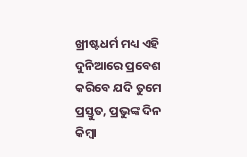ଖ୍ରୀଷ୍ଟଧର୍ମ ମଧ୍ୟ ଏହି ଦୁନିଆରେ ପ୍ରବେଶ କରିବେ ଯଦି ତୁମେ ପ୍ରସ୍ତୁତ, ପ୍ରଭୁଙ୍କ ଦିନ କିମ୍ବା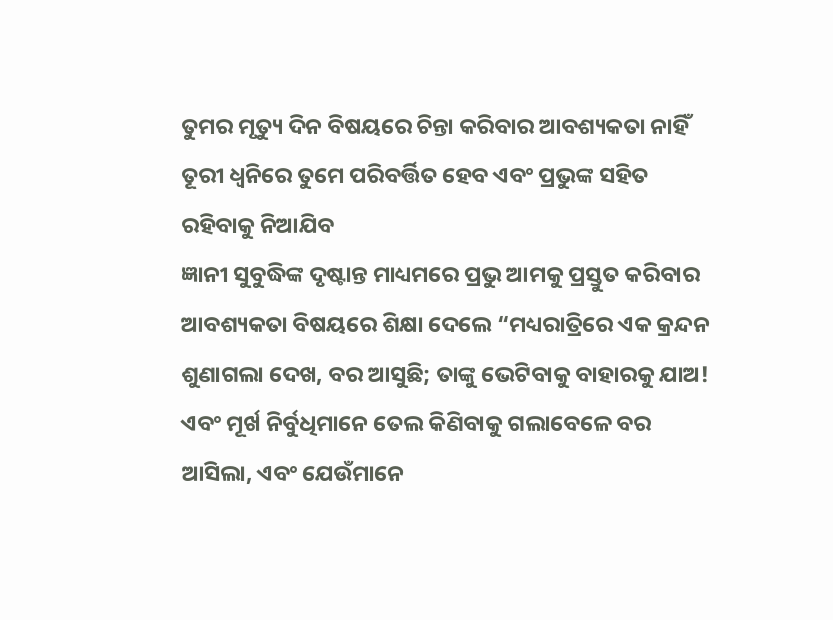ତୁମର ମୃତ୍ୟୁ ଦିନ ବିଷୟରେ ଚିନ୍ତା କରିବାର ଆବଶ୍ୟକତା ନାହିଁ ତୂରୀ ଧ୍ୱନିରେ ତୁମେ ପରିବର୍ତ୍ତିତ ହେବ ଏବଂ ପ୍ରଭୁଙ୍କ ସହିତ ରହିବାକୁ ନିଆଯିବ
ଜ୍ଞାନୀ ସୁବୁଦ୍ଧିଙ୍କ ଦୃଷ୍ଟାନ୍ତ ମାଧ୍ୟମରେ ପ୍ରଭୁ ଆମକୁ ପ୍ରସ୍ତୁତ କରିବାର ଆବଶ୍ୟକତା ବିଷୟରେ ଶିକ୍ଷା ଦେଲେ “ମଧ୍ୟରାତ୍ରିରେ ଏକ କ୍ରନ୍ଦନ ଶୁଣାଗଲା ଦେଖ, ବର ଆସୁଛି; ତାଙ୍କୁ ଭେଟିବାକୁ ବାହାରକୁ ଯାଅ! ଏବଂ ମୂର୍ଖ ନିର୍ବୁଧିମାନେ ତେଲ କିଣିବାକୁ ଗଲାବେଳେ ବର ଆସିଲା, ଏବଂ ଯେଉଁମାନେ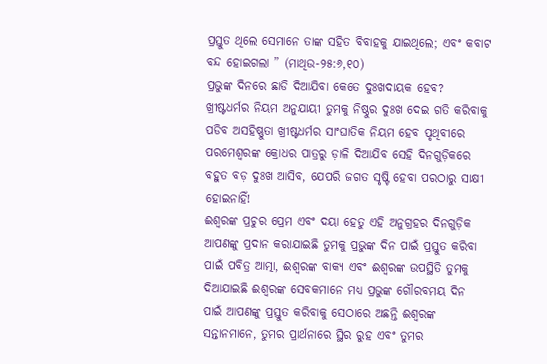ପ୍ରସ୍ତୁତ ଥିଲେ ସେମାନେ ତାଙ୍କ ସହିତ ବିବାହକୁ ଯାଇଥିଲେ; ଏବଂ କବାଟ ବନ୍ଦ ହୋଇଗଲା ” (ମାଥିଉ-୨୫:୬,୧୦)
ପ୍ରଭୁଙ୍କ ଦିନରେ ଛାଡି ଦିଆଯିବା କେତେ ଦୁଃଖଦାୟକ ହେବ? ଖ୍ରୀଷ୍ଟଧର୍ମର ନିୟମ ଅନୁଯାୟୀ ତୁମକୁ ନିଷ୍ଠୁର ଦୁଃଖ ଦେଇ ଗତି କରିବାକୁ ପଡିବ ଅସହିଷ୍ଣୁତା ଖ୍ରୀଷ୍ଟଧର୍ମର ସାଂଘାତିକ ନିୟମ ହେବ ପୃଥିବୀରେ ପରମେଶ୍ୱରଙ୍କ କ୍ରୋଧର ପାତ୍ରରୁ ଡ଼ାଳି ଦିଆଯିବ ସେହି ଦିନଗୁଡ଼ିକରେ ବହୁତ ବଡ଼ ଦୁଃଖ ଆସିବ, ଯେପରି ଜଗତ ସୃଷ୍ଟି ହେବା ପରଠାରୁ ସାକ୍ଷୀ ହୋଇନାହିଁ!
ଈଶ୍ବରଙ୍କ ପ୍ରଚୁର ପ୍ରେମ ଏବଂ ଦୟା ହେତୁ ଏହି ଅନୁଗ୍ରହର ଦିନଗୁଡ଼ିକ ଆପଣଙ୍କୁ ପ୍ରଦାନ କରାଯାଇଛି ତୁମକୁ ପ୍ରଭୁଙ୍କ ଦିନ ପାଇଁ ପ୍ରସ୍ତୁତ କରିବା ପାଇଁ ପବିତ୍ର ଆତ୍ମା, ଈଶ୍ବରଙ୍କ ବାକ୍ୟ ଏବଂ ଈଶ୍ବରଙ୍କ ଉପସ୍ଥିତି ତୁମକୁ ଦିଆଯାଇଛି ଈଶ୍ବରଙ୍କ ସେବକମାନେ ମଧ୍ୟ ପ୍ରଭୁଙ୍କ ଗୌରବମୟ ଦିନ ପାଇଁ ଆପଣଙ୍କୁ ପ୍ରସ୍ତୁତ କରିବାକୁ ସେଠାରେ ଅଛନ୍ତି ଈଶ୍ବରଙ୍କ ସନ୍ତାନମାନେ, ତୁମର ପ୍ରାର୍ଥନାରେ ସ୍ଥିର ରୁହ ଏବଂ ତୁମର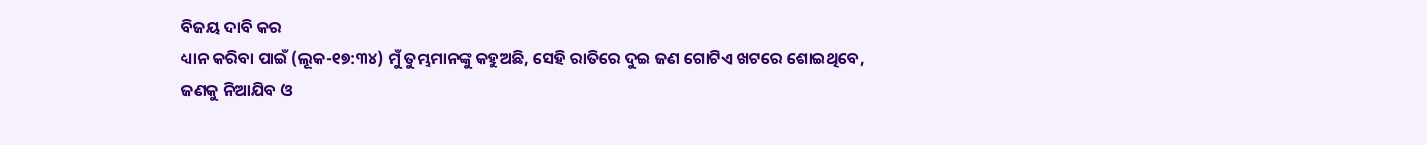ବିଜୟ ଦାବି କର
ଧ୍ୟାନ କରିବା ପାଇଁ (ଲୂକ-୧୭:୩୪) ମୁଁ ତୁମ୍ଭମାନଙ୍କୁ କହୁଅଛି, ସେହି ରାତିରେ ଦୁଇ ଜଣ ଗୋଟିଏ ଖଟରେ ଶୋଇଥିବେ, ଜଣକୁ ନିଆଯିବ ଓ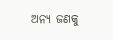ଅନ୍ୟ ଜଣକୁ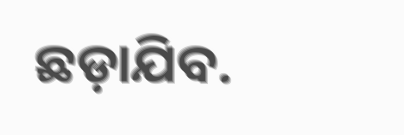ଛଡ଼ାଯିବ.